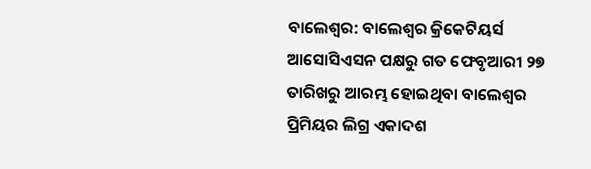ବାଲେଶ୍ୱର: ବାଲେଶ୍ୱର କ୍ରିକେଟିୟର୍ସ ଆସୋସିଏସନ ପକ୍ଷରୁ ଗତ ଫେବୃଆରୀ ୨୭ ତାରିଖରୁ ଆରମ୍ଭ ହୋଇଥିବା ବାଲେଶ୍ୱର ପ୍ରିମିୟର ଲିଗ୍ର ଏକାଦଶ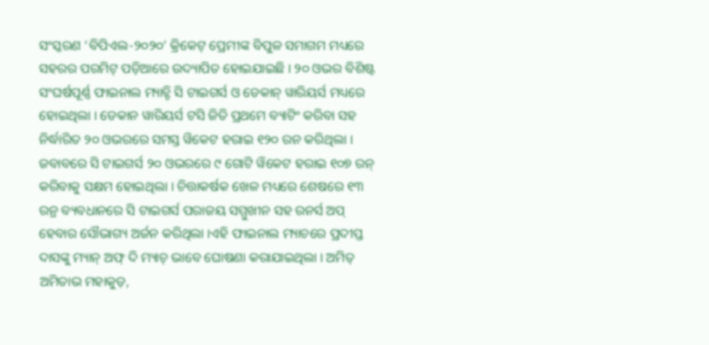ସଂସ୍କରଣ ‘ବିପିଏଲ-୨୦୨୦’ କ୍ରିକେଟ୍ ପ୍ରେମୀଙ୍କ ବିପୁଳ ସମାଗମ ମଧ୍ୟରେ ସହରର ପରମିଟ୍ ପଡ଼ିଆରେ ଉଦ୍ୟାପିତ ହୋଇଯାଇଛି । ୨୦ ଓଭର ବିଶିଷ୍ଟ ସଂଘର୍ଷପୂର୍ଣ୍ଣ ଫାଇନାଲ ମ୍ୟାଚ୍ଟି ସି ଟାଇଗର୍ସ ଓ ଡେକାନ୍ ୱାରିୟର୍ସ ମଧ୍ୟରେ ହୋଇଥିଲା । ଡେକାନ ୱାରିୟର୍ସ ଟସି ଜିତି ପ୍ରଥମେ ବ୍ୟାଟିଂ କରିବା ସହ ନିର୍ଦ୍ଧାରିତ ୨୦ ଓଭରରେ ସମସ୍ତ ୱିକେଟ ହରାଇ ୧୨୦ ରନ କରିଥିଲା । ଜବାବରେ ସି ଟାଇଗର୍ସ ୨୦ ଓଭରରେ ୯ ଗୋଟି ୱିକେଟ ହରାଇ ୧୦୭ ରନ୍ କରିବାକୁ ସକ୍ଷମ ହୋଇଥିଲା । ଚିତ୍ତାକର୍ଷକ ଖେଳ ମଧ୍ୟରେ ଶେଷରେ ୧୩ ରନ୍ର ବ୍ୟବଧାନରେ ସି ଟାଇଗର୍ସ ପରାଜୟ ସମ୍ମୁଖୀନ ସହ ରନର୍ସ ଅପ୍ ହେବାର ସୌଭାଗ୍ୟ ଅର୍ଜନ କରିଥିଲା ।ଏହି ଫାଇନାଲ ମ୍ୟାଚରେ ପ୍ରଦୀପ୍ତ ଦାସଙ୍କୁ ମ୍ୟାନ୍ ଅଫ୍ ଦି ମ୍ୟାଚ୍ ଭାବେ ଘୋଷଣା କରାଯାଇଥିଲା । ଅମିତ୍ ଅମିତାଭ ମହାକୁଡ଼,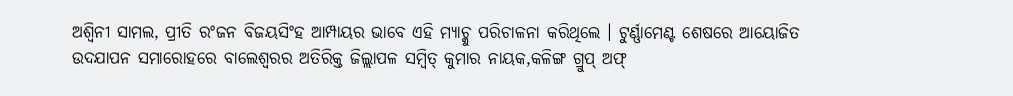ଅଶ୍ୱିନୀ ସାମଲ, ପ୍ରୀତି ରଂଜନ ବିଜୟସିଂହ ଆମ୍ପାୟର ଭାବେ ଏହି ମ୍ୟାଚ୍କୁ ପରିଚାଳନା କରିଥିଲେ । ଟୁର୍ଣ୍ଣାମେଣ୍ଟ ଶେଷରେ ଆୟୋଜିତ ଉଦଯାପନ ସମାରୋହରେ ବାଲେଶ୍ୱରର ଅତିରିକ୍ତ ଜିଲ୍ଲାପଳ ସମ୍ବିତ୍ କୁମାର ନାୟକ,କଳିଙ୍ଗ ଗ୍ରୁପ୍ ଅଫ୍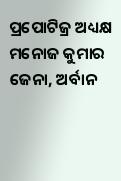ପ୍ରପୋଟିଜ୍ର ଅଧ୍ୟକ୍ଷ ମନୋଜ କୁମାର ଜେନା, ଅର୍ବାନ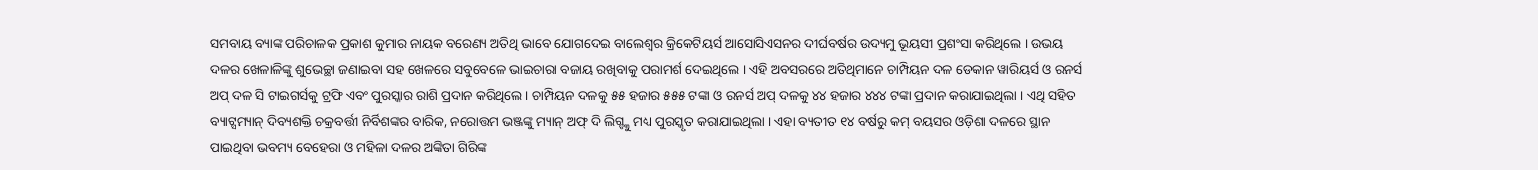ସମବାୟ ବ୍ୟାଙ୍କ ପରିଚାଳକ ପ୍ରକାଶ କୁମାର ନାୟକ ବରେଣ୍ୟ ଅତିଥି ଭାବେ ଯୋଗଦେଇ ବାଲେଶ୍ୱର କ୍ରିକେଟିୟର୍ସ ଆସୋସିଏସନର ଦୀର୍ଘବର୍ଷର ଉଦ୍ୟମୁ ଭୂୟସୀ ପ୍ରଶଂସା କରିଥିଲେ । ଉଭୟ ଦଳର ଖେଳାଳିଙ୍କୁ ଶୁଭେଚ୍ଛା ଜଣାଇବା ସହ ଖେଳରେ ସବୁବେଳେ ଭାଇଚାରା ବଜାୟ ରଖିବାକୁ ପରାମର୍ଶ ଦେଇଥିଲେ । ଏହି ଅବସରରେ ଅତିଥିମାନେ ଚାମ୍ପିୟନ ଦଳ ଡେକାନ ୱାରିୟର୍ସ ଓ ରନର୍ସ ଅପ୍ ଦଳ ସି ଟାଇଗର୍ସକୁ ଟ୍ରଫି ଏବଂ ପୁରସ୍କାର ରାଶି ପ୍ରଦାନ କରିଥିଲେ । ଚାମ୍ପିୟନ ଦଳକୁ ୫୫ ହଜାର ୫୫୫ ଟଙ୍କା ଓ ରନର୍ସ ଅପ୍ ଦଳକୁ ୪୪ ହଜାର ୪୪୪ ଟଙ୍କା ପ୍ରଦାନ କରାଯାଇଥିଲା । ଏଥି ସହିତ ବ୍ୟାଟ୍ସମ୍ୟାନ୍ ଦିବ୍ୟଶକ୍ତି ଚକ୍ରବର୍ତ୍ତୀ ନିର୍ବିଶଙ୍କର ବାରିକ, ନରୋତ୍ତମ ଭଞ୍ଜଙ୍କୁ ମ୍ୟାନ୍ ଅଫ୍ ଦି ଲିଗ୍ଙ୍କୁ ମଧ୍ୟ ପୁରସ୍କୃତ କରାଯାଇଥିଲା । ଏହା ବ୍ୟତୀତ ୧୪ ବର୍ଷରୁ କମ୍ ବୟସର ଓଡ଼ିଶା ଦଳରେ ସ୍ଥାନ ପାଇଥିବା ଭବମ୍ୟ ବେହେରା ଓ ମହିଳା ଦଳର ଅଙ୍କିତା ଗିରିଙ୍କ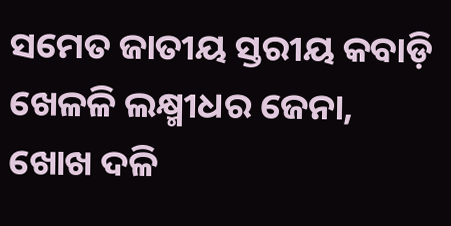ସମେତ ଜାତୀୟ ସ୍ତରୀୟ କବାଡ଼ି ଖେଳଳି ଲକ୍ଷ୍ମୀଧର ଜେନା, ଖୋଖ ଦଳି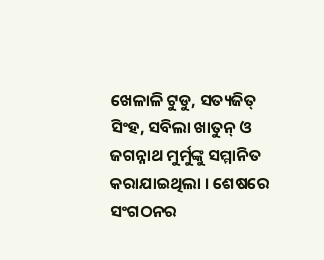ଖେଳାଳି ଟୁଡୁ, ସତ୍ୟଜିତ୍ ସିଂହ, ସବିଲା ଖାତୁନ୍ ଓ ଜଗନ୍ନାଥ ମୁର୍ମୁଙ୍କୁ ସମ୍ମାନିତ କରାଯାଇଥିଲା । ଶେଷରେ ସଂଗଠନର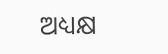ଅଧ୍ୟକ୍ଷ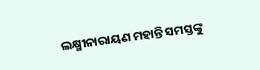ଲକ୍ଷ୍ମୀନାରାୟଣ ମହାନ୍ତି ସମସ୍ତଙ୍କୁ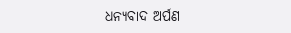ଧନ୍ୟବାଦ ଅର୍ପଣ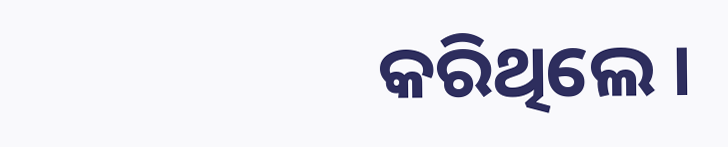କରିଥିଲେ ।